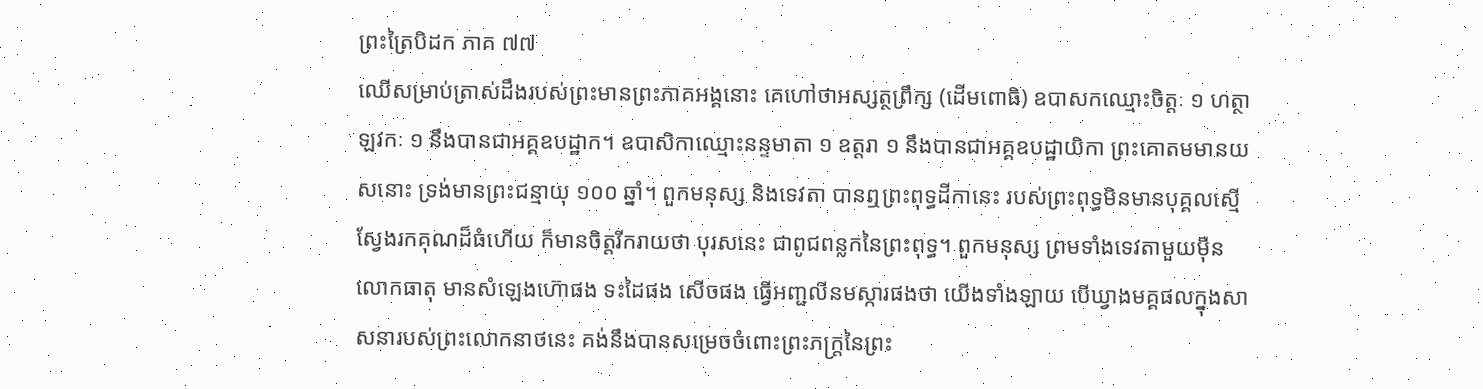ព្រះត្រៃបិដក ភាគ ៧៧
ឈើសម្រាប់ត្រាស់ដឹងរបស់ព្រះមានព្រះភាគអង្គនោះ គេហៅថាអស្សត្ថព្រឹក្ស (ដើមពោធិ) ឧបាសកឈ្មោះចិត្តៈ ១ ហត្ថាឡវកៈ ១ នឹងបានជាអគ្គឧបដ្ឋាក។ ឧបាសិកាឈ្មោះនន្ទមាតា ១ ឧត្តរា ១ នឹងបានជាអគ្គឧបដ្ឋាយិកា ព្រះគោតមមានយសនោះ ទ្រង់មានព្រះជន្មាយុ ១០០ ឆ្នាំ។ ពួកមនុស្ស និងទេវតា បានឮព្រះពុទ្ធដីកានេះ របស់ព្រះពុទ្ធមិនមានបុគ្គលស្មើ ស្វែងរកគុណដ៏ធំហើយ ក៏មានចិត្តរីករាយថា បុរសនេះ ជាពូជពន្លកនៃព្រះពុទ្ធ។ ពួកមនុស្ស ព្រមទាំងទេវតាមួយម៉ឺនលោកធាតុ មានសំឡេងហ៊ោផង ទះដៃផង សើចផង ធ្វើអញ្ជលីនមស្ការផងថា យើងទាំងឡាយ បើឃ្វាងមគ្គផលក្នុងសាសនារបស់ព្រះលោកនាថនេះ គង់នឹងបានសម្រេចចំពោះព្រះភក្ត្រនៃព្រះ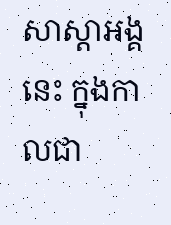សាស្តាអង្គនេះ ក្នុងកាលជា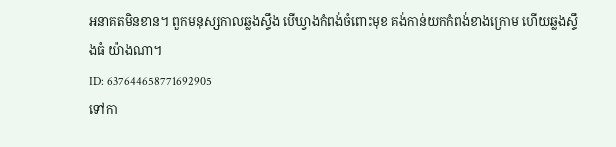អនាគតមិនខាន។ ពួកមនុស្សកាលឆ្លងស្ទឹង បើឃ្វាងកំពង់ចំពោះមុខ គង់កាន់យកកំពង់ខាងក្រោម ហើយឆ្លងស្ទឹងធំ យ៉ាងណា។
ID: 637644658771692905
ទៅកា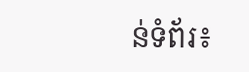ន់ទំព័រ៖